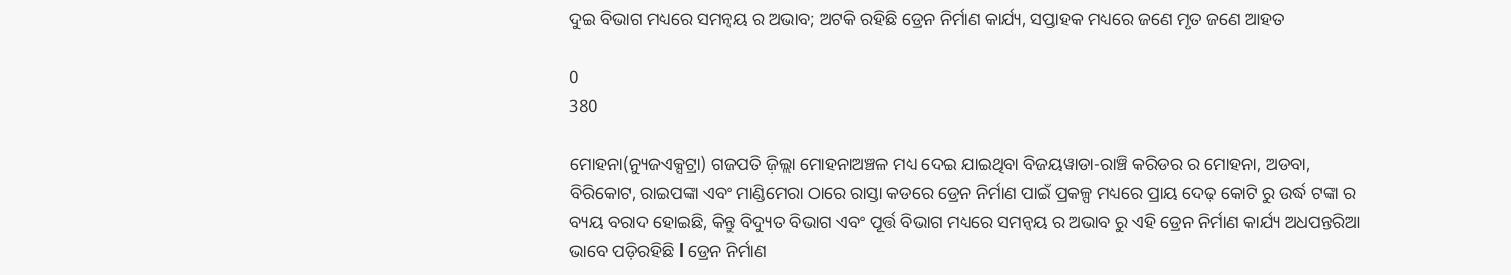ଦୁଇ ବିଭାଗ ମଧ୍ୟରେ ସମନ୍ବୟ ର ଅଭାବ; ଅଟକି ରହିଛି ଡ୍ରେନ ନିର୍ମାଣ କାର୍ଯ୍ୟ, ସପ୍ତାହକ ମଧ୍ୟରେ ଜଣେ ମୃତ ଜଣେ ଆହତ

0
380

ମୋହନା(ନ୍ୟୁଜଏକ୍ସଟ୍ରା) ଗଜପତି ଜ଼ିଲ୍ଲା ମୋହନାଅଞ୍ଚଳ ମଧ୍ୟ ଦେଇ ଯାଇଥିବା ବିଜୟୱାଡା-ରାଞ୍ଚି କରିଡର ର ମୋହନା, ଅଡବା, ବିରିକୋଟ, ରାଇପଙ୍କା ଏବଂ ମାଣ୍ଡିମେରା ଠାରେ ରାସ୍ତା କଡରେ ଡ୍ରେନ ନିର୍ମାଣ ପାଇଁ ପ୍ରକଳ୍ପ ମଧ୍ୟରେ ପ୍ରାୟ ଦେଢ଼ କୋଟି ରୁ ଉର୍ଦ୍ଧ ଟଙ୍କା ର ବ୍ୟୟ ବରାଦ ହୋଇଛି, କିନ୍ତୁ ବିଦ୍ୟୁତ ବିଭାଗ ଏବଂ ପୂର୍ତ୍ତ ବିଭାଗ ମଧ୍ୟରେ ସମନ୍ୱୟ ର ଅଭାବ ରୁ ଏହି ଡ୍ରେନ ନିର୍ମାଣ କାର୍ଯ୍ୟ ଅଧପନ୍ତରିଆ ଭାବେ ପଡ଼ିରହିଛି l ଡ୍ରେନ ନିର୍ମାଣ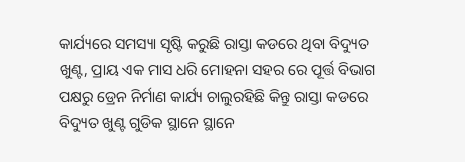କାର୍ଯ୍ୟରେ ସମସ୍ୟା ସୃଷ୍ଟି କରୁଛି ରାସ୍ତା କଡରେ ଥିବା ବିଦ୍ୟୁତ ଖୁଣ୍ଟ, ପ୍ରାୟ ଏକ ମାସ ଧରି ମୋହନା ସହର ରେ ପୂର୍ତ୍ତ ବିଭାଗ ପକ୍ଷରୁ ଡ୍ରେନ ନିର୍ମାଣ କାର୍ଯ୍ୟ ଚାଲୁରହିଛି କିନ୍ତୁ ରାସ୍ତା କଡରେ ବିଦ୍ୟୁତ ଖୁଣ୍ଟ ଗୁଡିକ ସ୍ଥାନେ ସ୍ଥାନେ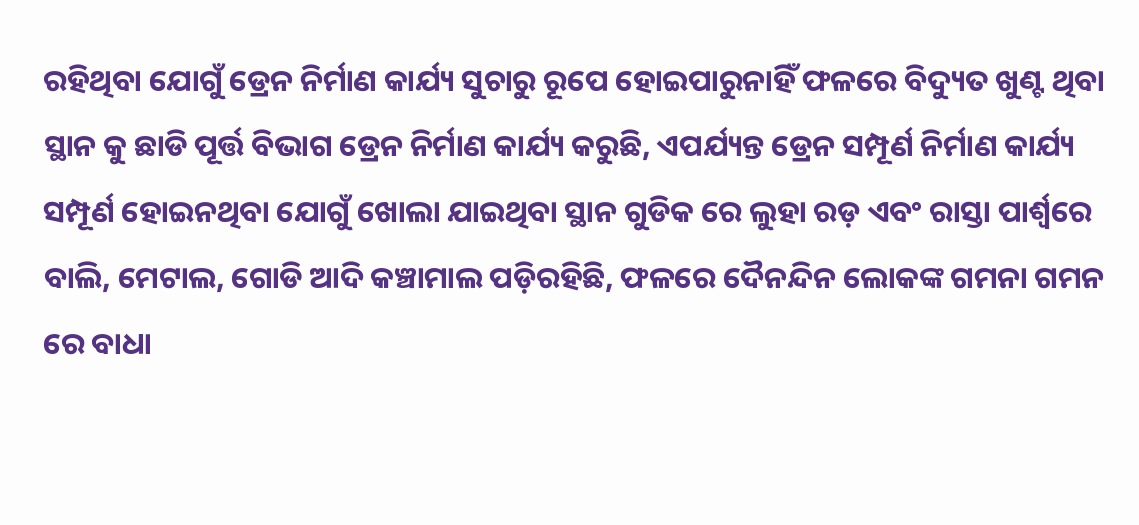ରହିଥିବା ଯୋଗୁଁ ଡ୍ରେନ ନିର୍ମାଣ କାର୍ଯ୍ୟ ସୁଚାରୁ ରୂପେ ହୋଇପାରୁନାହିଁ ଫଳରେ ବିଦ୍ୟୁତ ଖୁଣ୍ଟ ଥିବା ସ୍ଥାନ କୁ ଛାଡି ପୂର୍ତ୍ତ ବିଭାଗ ଡ୍ରେନ ନିର୍ମାଣ କାର୍ଯ୍ୟ କରୁଛି, ଏପର୍ଯ୍ୟନ୍ତ ଡ୍ରେନ ସମ୍ପୂର୍ଣ ନିର୍ମାଣ କାର୍ଯ୍ୟ ସମ୍ପୂର୍ଣ ହୋଇନଥିବା ଯୋଗୁଁ ଖୋଲା ଯାଇଥିବା ସ୍ଥାନ ଗୁଡିକ ରେ ଲୁହା ରଡ଼ ଏବଂ ରାସ୍ତା ପାର୍ଶ୍ଵରେ ବାଲି, ମେଟାଲ, ଗୋଡି ଆଦି କଞ୍ଚାମାଲ ପଡ଼ିରହିଛି, ଫଳରେ ଦୈନନ୍ଦିନ ଲୋକଙ୍କ ଗମନା ଗମନ ରେ ବାଧା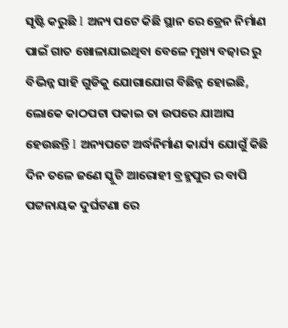ସୃଷ୍ଟି କରୁଛି l ଅନ୍ୟ ପଟେ କିଛି ସ୍ଥାନ ରେ ଡ୍ରେନ ନିର୍ମାଣ ପାଇଁ ଗାତ ଖୋଳାଯାଇଥିବା ବେଳେ ମୁଖ୍ୟ ବଜ଼ାର ରୁ ବିଭିନ୍ନ ସାହି ଗୁଡିକୁ ଯୋଗାଯୋଗ ବିଛିନ୍ନ ହୋଇଛି, ଲୋକେ କାଠପଟା ପକାଇ ତା ଉପରେ ଯାଆସ ହେଉଛନ୍ତି l ଅନ୍ୟପଟେ ଅର୍ଦ୍ଧନିର୍ମାଣ କାର୍ଯ୍ୟ ଯୋଗୁଁ କିଛି ଦିନ ତଳେ ଜଣେ ସ୍କୁଟି ଆରୋହୀ ବ୍ରହ୍ମପୁର ର ବାପି ପଟ୍ଟନାୟକ ଦୁର୍ଘଟଣା ରେ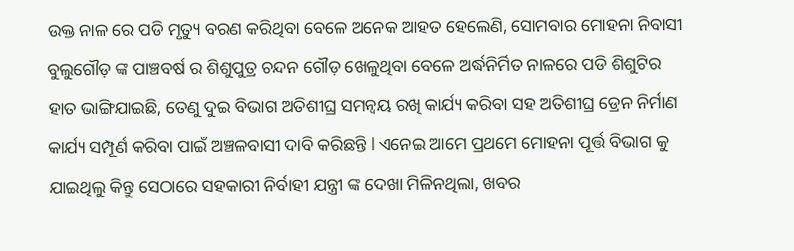ଉକ୍ତ ନାଳ ରେ ପଡି ମୃତ୍ୟୁ ବରଣ କରିଥିବା ବେଳେ ଅନେକ ଆହତ ହେଲେଣି, ସୋମବାର ମୋହନା ନିବାସୀ ବୁଲୁଗୌଡ଼ ଙ୍କ ପାଞ୍ଚବର୍ଷ ର ଶିଶୁପୁତ୍ର ଚନ୍ଦନ ଗୌଡ଼ ଖେଳୁଥିବା ବେଳେ ଅର୍ଦ୍ଧନିର୍ମିତ ନାଳରେ ପଡି ଶିଶୁଟିର ହାତ ଭାଙ୍ଗିଯାଇଛି, ତେଣୁ ଦୁଇ ବିଭାଗ ଅତିଶୀଘ୍ର ସମନ୍ୱୟ ରଖି କାର୍ଯ୍ୟ କରିବା ସହ ଅତିଶୀଘ୍ର ଡ୍ରେନ ନିର୍ମାଣ କାର୍ଯ୍ୟ ସମ୍ପୂର୍ଣ କରିବା ପାଇଁ ଅଞ୍ଚଳବାସୀ ଦାବି କରିଛନ୍ତି l ଏନେଇ ଆମେ ପ୍ରଥମେ ମୋହନା ପୂର୍ତ୍ତ ବିଭାଗ କୁ ଯାଇଥିଲୁ କିନ୍ତୁ ସେଠାରେ ସହକାରୀ ନିର୍ବାହୀ ଯନ୍ତ୍ରୀ ଙ୍କ ଦେଖା ମିଳିନଥିଲା, ଖବର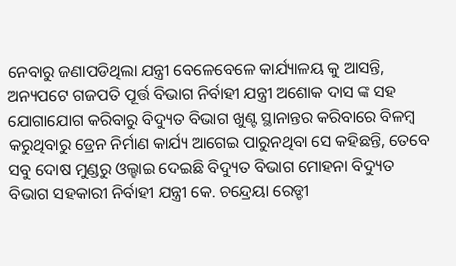ନେବାରୁ ଜଣାପଡିଥିଲା ଯନ୍ତ୍ରୀ ବେଳେବେଳେ କାର୍ଯ୍ୟାଳୟ କୁ ଆସନ୍ତି, ଅନ୍ୟପଟେ ଗଜପତି ପୂର୍ତ୍ତ ବିଭାଗ ନିର୍ବାହୀ ଯନ୍ତ୍ରୀ ଅଶୋକ ଦାସ ଙ୍କ ସହ ଯୋଗାଯୋଗ କରିବାରୁ ବିଦ୍ୟୁତ ବିଭାଗ ଖୁଣ୍ଟ ସ୍ଥାନାନ୍ତର କରିବାରେ ବିଳମ୍ବ କରୁଥିବାରୁ ଡ୍ରେନ ନିର୍ମାଣ କାର୍ଯ୍ୟ ଆଗେଇ ପାରୁନଥିବା ସେ କହିଛନ୍ତି, ତେବେ ସବୁ ଦୋଷ ମୁଣ୍ଡରୁ ଓଲ୍ହାଇ ଦେଇଛି ବିଦ୍ୟୁତ ବିଭାଗ ମୋହନା ବିଦ୍ୟୁତ ବିଭାଗ ସହକାରୀ ନିର୍ବାହୀ ଯନ୍ତ୍ରୀ କେ. ଚନ୍ଦ୍ରେୟା ରେଡ୍ଡୀ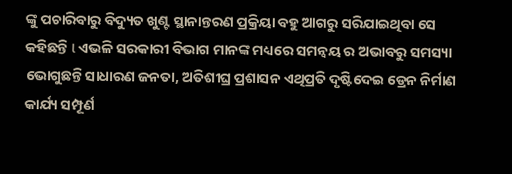ଙ୍କୁ ପଚାରିବାରୁ ବିଦ୍ୟୁତ ଖୁଣ୍ଟ ସ୍ଥାନାନ୍ତରଣ ପ୍ରକ୍ରିୟା ବହୁ ଆଗରୁ ସରିଯାଇଥିବା ସେ କହିଛନ୍ତି l ଏଭଳି ସରକାରୀ ବିଭାଗ ମାନଙ୍କ ମଧ୍ୟରେ ସମନ୍ୱୟ ର ଅଭାବରୁ ସମସ୍ୟା ଭୋଗୁଛନ୍ତି ସାଧାରଣ ଜନତା, ଅତିଶୀଘ୍ର ପ୍ରଶାସନ ଏଥିପ୍ରତି ଦୃଷ୍ଟିଦେଇ ଡ୍ରେନ ନିର୍ମାଣ କାର୍ଯ୍ୟ ସମ୍ପୂର୍ଣ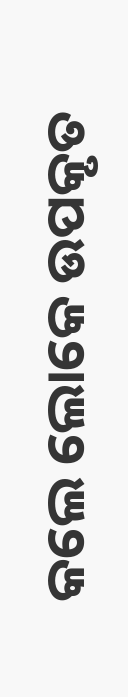କଲେ ଲୋକେ ଉପକୃତ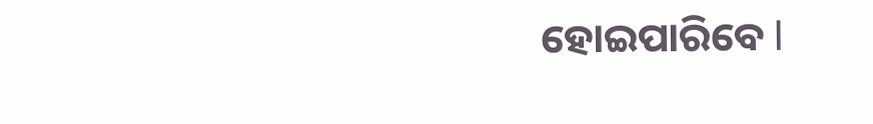ହୋଇପାରିବେ l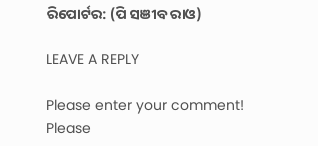ରିପୋର୍ଟର: (ପି ସଞୀବ ରାଓ)

LEAVE A REPLY

Please enter your comment!
Please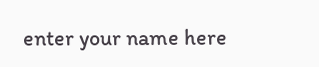enter your name here